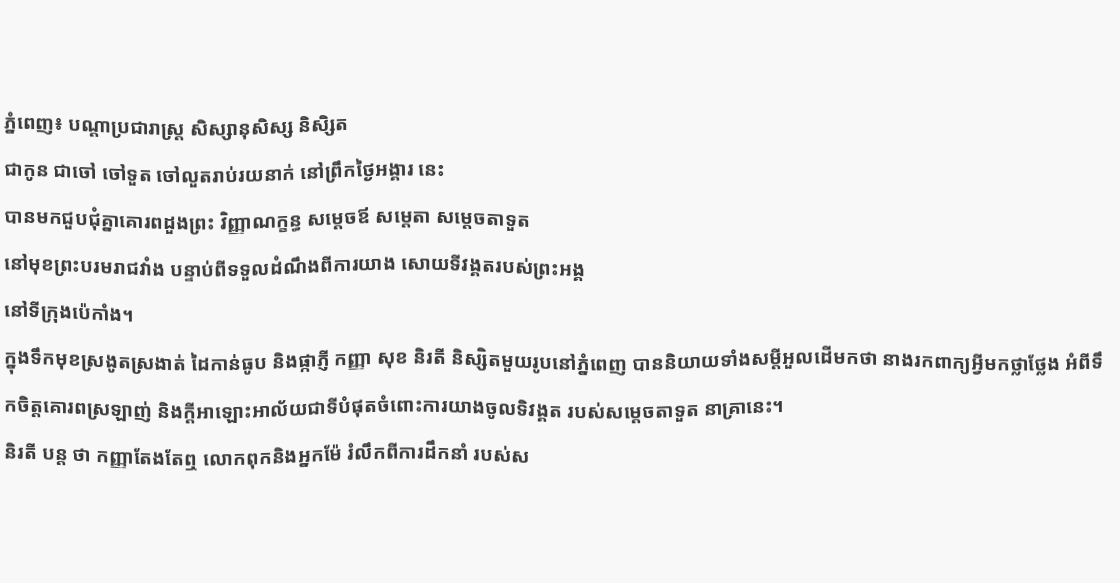ភ្នំពេញ៖ បណ្តាប្រជារាស្រ្ត សិស្សានុសិស្ស និសិ្សត
ជាកូន ជាចៅ ចៅទួត ចៅលួតរាប់រយនាក់ នៅព្រឹកថ្ងៃអង្គារ នេះ
បានមកជួបជុំគ្នាគោរពដួងព្រះ វិញ្ញាណក្ខន្ធ សម្តេចឪ សម្តេតា សម្តេចតាទួត
នៅមុខព្រះបរមរាជវាំង បន្ទាប់ពីទទួលដំណឹងពីការយាង សោយទីវង្គតរបស់ព្រះអង្គ
នៅទីក្រុងប៉េកាំង។
ក្នុងទឹកមុខស្រងូតស្រងាត់ ដៃកាន់ធូប និងផ្កាភ្ញី កញ្ញា សុខ និរតី និស្សិតមួយរូបនៅភ្នំពេញ បាននិយាយទាំងសម្តីអួលដើមកថា នាងរកពាក្យអ្វីមកថ្លាថ្លែង អំពីទឹកចិត្តគោរពស្រឡាញ់ និងក្តីអាឡោះអាល័យជាទីបំផុតចំពោះការយាងចូលទិវង្គត របស់សម្តេចតាទួត នាគ្រានេះ។
និរតី បន្ត ថា កញ្ញាតែងតែឮ លោកពុកនិងអ្នកម៉ែ រំលឹកពីការដឹកនាំ របស់ស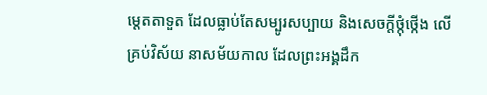ម្តេតតាទួត ដែលធ្លាប់តែសម្បូរសប្បាយ និងសេចក្តីថ្កុំថ្កើង លើគ្រប់វិស័យ នាសម័យកាល ដែលព្រះអង្គដឹក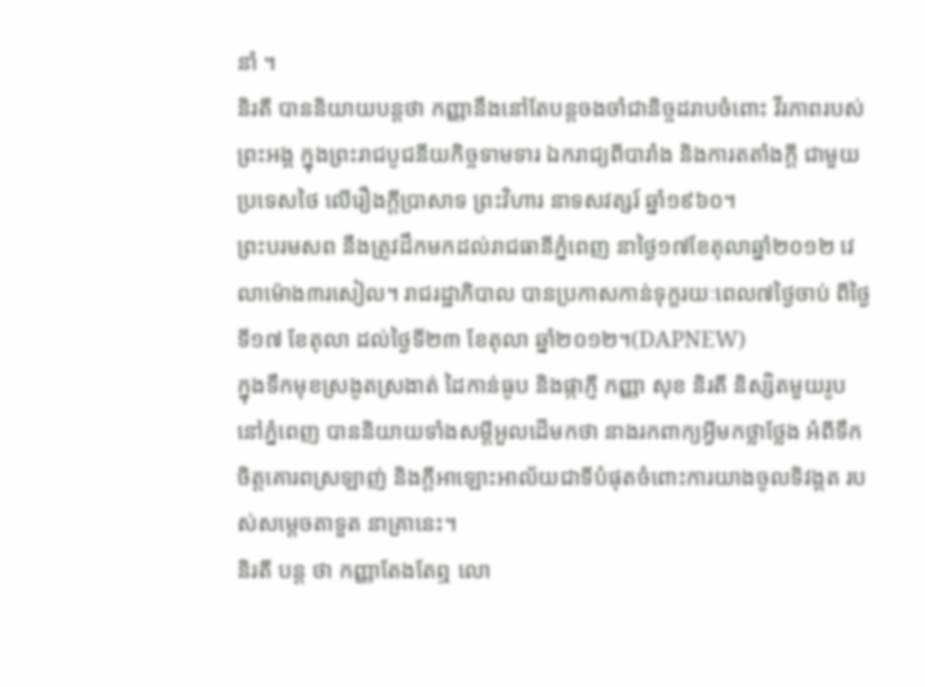នាំ ។
និរតី បាននិយាយបន្តថា កញ្ញានឹងនៅតែបន្តចងចាំជានិច្ចដរាបចំពោះ វីរភាពរបស់ព្រះអង្គ ក្នុងព្រះរាជបូជនីយកិច្ចទាមទារ ឯករាជ្យពីបារាំង និងការតតាំងក្តី ជាមួយប្រទេសថៃ លើរឿងក្តីប្រាសាទ ព្រះវិហារ នាទសវត្សរ៍ ឆ្នាំ១៩៦០។
ព្រះបរមសព នឹងត្រូវដឹកមកដល់រាជធានីភ្នំពេញ នាថ្ងៃ១៧ខែតុលាឆ្នាំ២០១២ វេលាម៉ោង៣រសៀល។ រាជរដ្ឋាភិបាល បានប្រកាសកាន់ទុក្ខរយៈពេល៧ថ្ងៃចាប់ ពីថ្ងៃទី១៧ ខែតុលា ដល់ថ្ងៃទី២៣ ខែតុលា ឆ្នាំ២០១២។(DAPNEW)
ក្នុងទឹកមុខស្រងូតស្រងាត់ ដៃកាន់ធូប និងផ្កាភ្ញី កញ្ញា សុខ និរតី និស្សិតមួយរូបនៅភ្នំពេញ បាននិយាយទាំងសម្តីអួលដើមកថា នាងរកពាក្យអ្វីមកថ្លាថ្លែង អំពីទឹកចិត្តគោរពស្រឡាញ់ និងក្តីអាឡោះអាល័យជាទីបំផុតចំពោះការយាងចូលទិវង្គត របស់សម្តេចតាទួត នាគ្រានេះ។
និរតី បន្ត ថា កញ្ញាតែងតែឮ លោ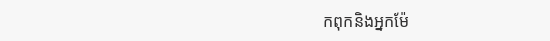កពុកនិងអ្នកម៉ែ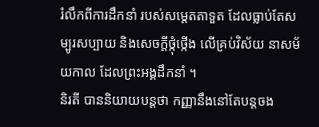រំលឹកពីការដឹកនាំ របស់សម្តេតតាទួត ដែលធ្លាប់តែសម្បូរសប្បាយ និងសេចក្តីថ្កុំថ្កើង លើគ្រប់វិស័យ នាសម័យកាល ដែលព្រះអង្គដឹកនាំ ។
និរតី បាននិយាយបន្តថា កញ្ញានឹងនៅតែបន្តចង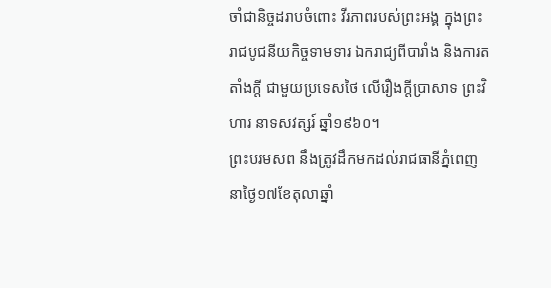ចាំជានិច្ចដរាបចំពោះ វីរភាពរបស់ព្រះអង្គ ក្នុងព្រះរាជបូជនីយកិច្ចទាមទារ ឯករាជ្យពីបារាំង និងការតតាំងក្តី ជាមួយប្រទេសថៃ លើរឿងក្តីប្រាសាទ ព្រះវិហារ នាទសវត្សរ៍ ឆ្នាំ១៩៦០។
ព្រះបរមសព នឹងត្រូវដឹកមកដល់រាជធានីភ្នំពេញ នាថ្ងៃ១៧ខែតុលាឆ្នាំ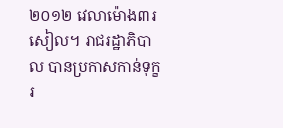២០១២ វេលាម៉ោង៣រសៀល។ រាជរដ្ឋាភិបាល បានប្រកាសកាន់ទុក្ខរ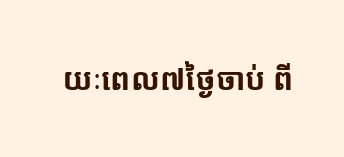យៈពេល៧ថ្ងៃចាប់ ពី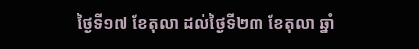ថ្ងៃទី១៧ ខែតុលា ដល់ថ្ងៃទី២៣ ខែតុលា ឆ្នាំ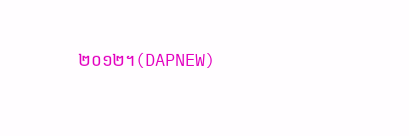២០១២។(DAPNEW)